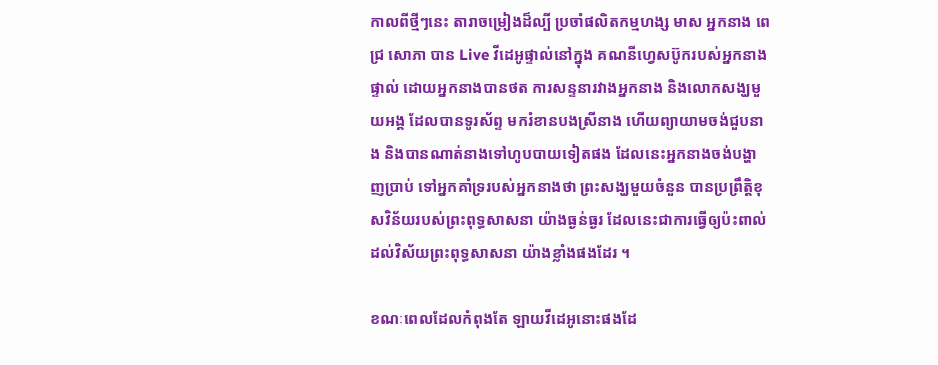កាលពីថ្មីៗនេះ តារាចម្រៀងដ៏ល្បី ប្រចាំផលិតកម្មហង្ស មាស អ្នកនាង ពេជ្រ សោភា បាន Live វីដេអូផ្ទាល់នៅក្នុង គណនីហ្វេសប៊ូករបស់អ្នកនាងផ្ទាល់ ដោយអ្នកនាងបានថត ការសន្ទនារវាងអ្នកនាង និងលោកសង្ឃមួយអង្គ ដែលបានទូរស័ព្ទ មករំខានបងស្រីនាង ហើយព្យាយាមចង់ជួបនាង និងបានណាត់នាងទៅហូបបាយទៀតផង ដែលនេះអ្នកនាងចង់បង្ហាញប្រាប់ ទៅអ្នកគាំទ្ររបស់អ្នកនាងថា ព្រះសង្ឃមួយចំនួន បានប្រព្រឹត្តិខុសវិន័យរបស់ព្រះពុទ្ធសាសនា យ៉ាងធ្ងន់ធ្ងរ ដែលនេះជាការធ្វើឲ្យប៉ះពាល់ ដល់វិស័យព្រះពុទ្ធសាសនា យ៉ាងខ្លាំងផងដែរ ។

ខណៈពេលដែលកំពុងតែ ឡាយវីដេអូនោះផងដែ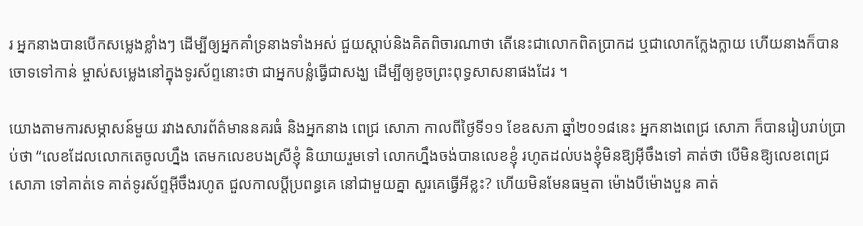រ អ្នកនាងបានបើកសម្លេងខ្លាំងៗ ដើម្បីឲ្យអ្នកគាំទ្រនាងទាំងអស់ ជួយស្តាប់និងគិតពិចារណាថា តើនេះជាលោកពិតប្រាកដ ឬជាលោកក្លែងក្លាយ ហើយនាងក៏បានចោទទៅកាន់ ម្ចាស់សម្លេងនៅក្នុងទូរស័ព្ទនោះថា ជាអ្នកបន្លំធ្វើជាសង្ឃ ដើម្បីឲ្យខូចព្រះពុទ្ធសាសនាផងដែរ ។

យោងតាមការសម្ភាសន៍មួយ រវាងសារព័ត៌មាននគរធំ និងអ្នកនាង ពេជ្រ សោភា កាលពីថ្ងៃទី១១ ខែឧសភា ឆ្នាំ២០១៨នេះ អ្នកនាងពេជ្រ សោភា ក៏បានរៀបរាប់ប្រាប់ថា “លេខដែលលោកតេចូលហ្នឹង តេមកលេខបងស្រីខ្ញុំ និយាយរួមទៅ លោកហ្នឹងចង់បានលេខខ្ញុំ រហូតដល់បងខ្ញុំមិនឱ្យអ៊ីចឹងទៅ គាត់ថា បើមិនឱ្យលេខពេជ្រ សោភា ទៅគាត់ទេ គាត់ទូរស័ព្ទអ៊ីចឹងរហូត ជួលកាលប្តីប្រពន្ធគេ នៅជាមួយគ្នា សួរគេធ្វើអីខ្លះ? ហើយមិនមែនធម្មតា ម៉ោងបីម៉ោងបួន គាត់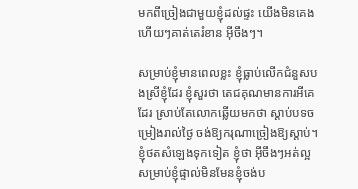មកពីច្រៀងជាមួយខ្ញុំដល់ផ្ទះ យើងមិនគេងហើយៗគាត់តេរំខាន អ៊ីចឹងៗ។

សម្រាប់ខ្ញុំមានពេលខ្លះ ខ្ញុំធ្លាប់លើកជំនួសបងស្រីខ្ញុំដែរ ខ្ញុំសួរថា តេជគុណមានការអីគេដែរ ស្រាប់តែលោកឆ្លើយមកថា ស្តាប់បទចម្រៀងរាល់ថ្ងៃ ចង់ឱ្យករុណាច្រៀងឱ្យស្តាប់។ ខ្ញុំថតសំឡេងទុកទៀត ខ្ញុំថា អ៊ីចឹងៗអត់ល្អ សម្រាប់ខ្ញុំផ្ទាល់មិនមែនខ្ញុំចង់ប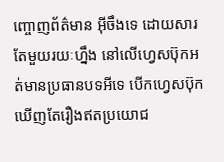ញ្ចោញព័ត៌មាន អ៊ីចឹងទេ ដោយសារតែមួយរយៈហ្នឹង នៅលើហ្វេសប៊ុកអត់មានប្រធានបទអីទេ បើកហ្វេសប៊ុកឃើញតែរឿងឥតប្រយោជ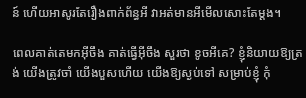ន៍ ហើយអាសូរតែរឿងពាក់ព័ន្ធអី វាអត់មានអីមើលសោះតែម្តង។

ពេលគាត់តេមកអ៊ីចឹង គាត់ធ្វើអ៊ីចឹង សួរថា ខូចអីគេ? ខ្ញុំនិយាយឱ្យត្រង់ យើងត្រូវចាំ យើងបួសហើយ យើងឱ្យស្ងប់ទៅ សម្រាប់ខ្ញុំ កុំ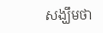សង្ឃឹមថា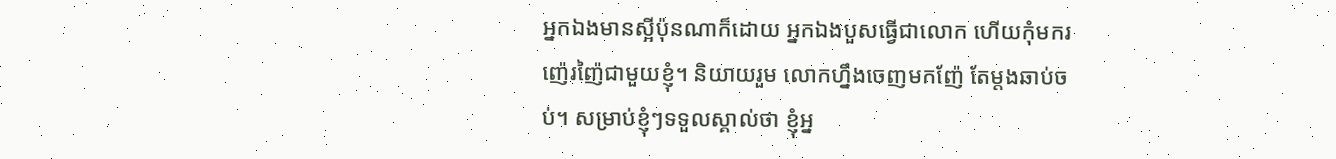អ្នកឯងមានស្អីប៉ុនណាក៏ដោយ អ្នកឯងបួសធ្វើជាលោក ហើយកុំមករញ៉េរញ៉ៃជាមួយខ្ញុំ។ និយាយរួម លោកហ្នឹងចេញមកញ៉ែ តែម្តងឆាប់ចប់។ សម្រាប់ខ្ញុំៗទទួលស្គាល់ថា ខ្ញុំអ្ន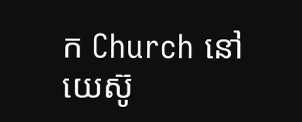ក Church នៅយេស៊ូ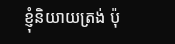ខ្ញុំនិយាយត្រង់ ប៉ុ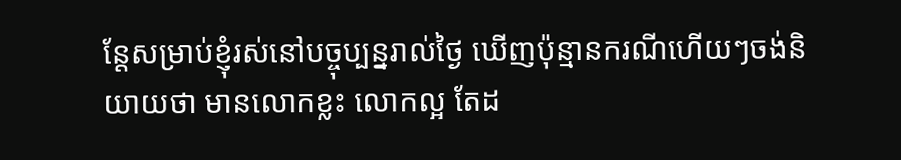ន្តែសម្រាប់ខ្ញុំរស់នៅបច្ចុប្បន្នរាល់ថ្ងៃ ឃើញប៉ុន្មានករណីហើយៗចង់និយាយថា មានលោកខ្លះ លោកល្អ តែដ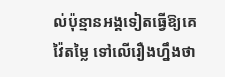ល់ប៉ុន្មានអង្គទៀតធ្វើឱ្យគេវ៉ៃតម្លៃ ទៅលើរឿងហ្នឹងថា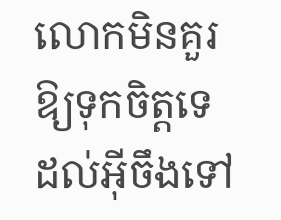លោកមិនគួរឱ្យទុកចិត្តទេ ដល់អ៊ីចឹងទៅ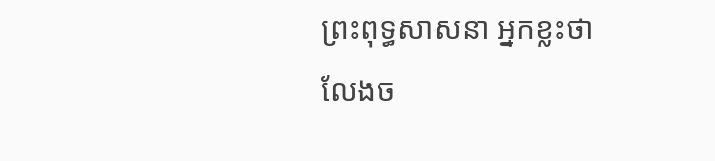ព្រះពុទ្ធសាសនា អ្នកខ្លះថា លែងច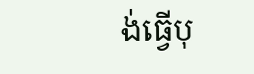ង់ធ្វើបុ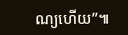ណ្យហើយ”៕